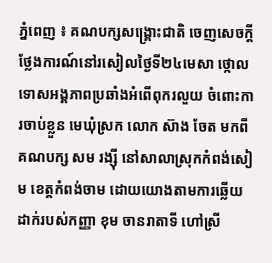ភ្នំពេញ ៖ គណបក្សសង្គ្រោះជាតិ ចេញសេចក្តីថ្លែងការណ៍នៅរសៀលថ្ងៃទី២៤មេសា ថ្កោលទោសអង្គភាពប្រឆាំងអំពើពុករលួយ ចំពោះការចាប់ខ្លួន មេឃុំស្រក លោក ស៊ាង ចែត មកពីគណបក្ស សម រង្ស៊ី នៅសាលាស្រុកកំពង់សៀម ខេត្តកំពង់ចាម ដោយយោងតាមការឆ្លើយដាក់របស់កញ្ញា ខុម ចានរាតាទី ហៅស្រី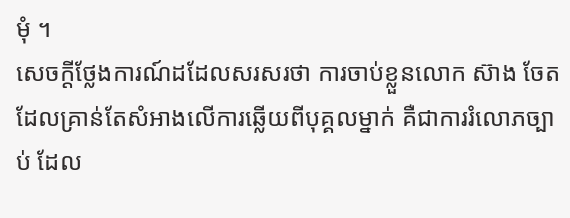មុំ ។
សេចក្តីថ្លែងការណ៍ដដែលសរសរថា ការចាប់ខ្លួនលោក ស៊ាង ចែត ដែលគ្រាន់តែសំអាងលើការឆ្លើយពីបុគ្គលម្នាក់ គឺជាការរំលោភច្បាប់ ដែល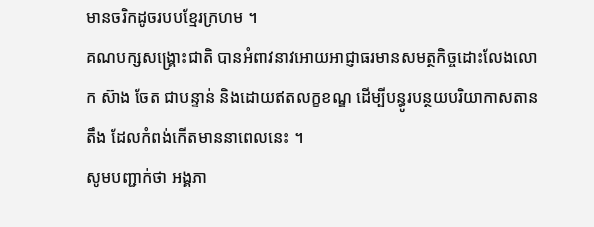មានចរិកដូចរបបខ្មែរក្រហម ។
គណបក្សសង្គ្រោះជាតិ បានអំពាវនាវអោយអាជ្ញាធរមានសមត្ថកិច្ចដោះលែងលោក ស៊ាង ចែត ជាបន្ទាន់ និងដោយឥតលក្ខខណ្ឌ ដើម្បីបន្ធូរបន្ថយបរិយាកាសតានតឹង ដែលកំពង់កើតមាននាពេលនេះ ។
សូមបញ្ជាក់ថា អង្គភា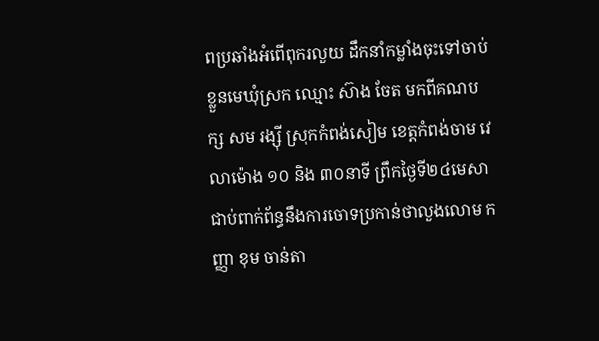ពប្រឆាំងអំពើពុករលួយ ដឹកនាំកម្លាំងចុះទៅចាប់ខ្លួនមេឃុំស្រក ឈ្មោះ ស៊ាង ចែត មកពីគណបក្ស សម រង្ស៊ី ស្រុកកំពង់សៀម ខេត្តកំពង់ចាម វេលាម៉ោង ១០ និង ៣០នាទី ព្រឹកថ្ងៃទី២៤មេសា ជាប់ពាក់ព័ន្ធនឹងការចោទប្រកាន់ថាលួងលោម កញ្ញា ខុម ចាន់តា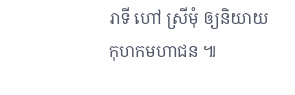រាទី ហៅ ស្រីមុំ ឲ្យនិយាយកុហកមហាជន ៕